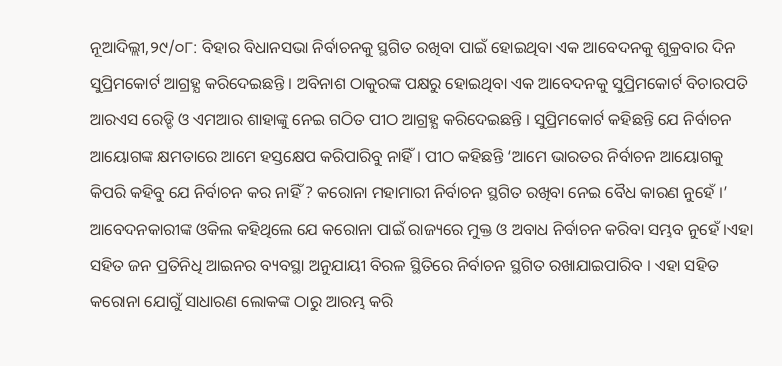ନୂଆଦିଲ୍ଲୀ,୨୯/୦୮: ବିହାର ବିଧାନସଭା ନିର୍ବାଚନକୁ ସ୍ଥଗିତ ରଖିବା ପାଇଁ ହୋଇଥିବା ଏକ ଆବେଦନକୁ ଶୁକ୍ରବାର ଦିନ ସୁପ୍ରିମକୋର୍ଟ ଆଗ୍ରହ୍ଯ କରିଦେଇଛନ୍ତି । ଅବିନାଶ ଠାକୁରଙ୍କ ପକ୍ଷରୁ ହୋଇଥିବା ଏକ ଆବେଦନକୁ ସୁପ୍ରିମକୋର୍ଟ ବିଚାରପତି ଆରଏସ ରେଡ୍ଡି ଓ ଏମଆର ଶାହାଙ୍କୁ ନେଇ ଗଠିତ ପୀଠ ଆଗ୍ରହ୍ଯ କରିଦେଇଛନ୍ତି । ସୁପ୍ରିମକୋର୍ଟ କହିଛନ୍ତି ଯେ ନିର୍ବାଚନ ଆୟୋଗଙ୍କ କ୍ଷମତାରେ ଆମେ ହସ୍ତକ୍ଷେପ କରିପାରିବୁ ନାହିଁ । ପୀଠ କହିଛନ୍ତି ‘ଆମେ ଭାରତର ନିର୍ବାଚନ ଆୟୋଗକୁ କିପରି କହିବୁ ଯେ ନିର୍ବାଚନ କର ନାହିଁ ? କରୋନା ମହାମାରୀ ନିର୍ବାଚନ ସ୍ଥଗିତ ରଖିବା ନେଇ ବୈଧ କାରଣ ନୁହେଁ ।’ ଆବେଦନକାରୀଙ୍କ ଓକିଲ କହିଥିଲେ ଯେ କରୋନା ପାଇଁ ରାଜ୍ୟରେ ମୁକ୍ତ ଓ ଅବାଧ ନିର୍ବାଚନ କରିବା ସମ୍ଭବ ନୁହେଁ ।ଏହା ସହିତ ଜନ ପ୍ରତିନିଧି ଆଇନର ବ୍ୟବସ୍ଥା ଅନୁଯାୟୀ ବିରଳ ସ୍ଥିତିରେ ନିର୍ବାଚନ ସ୍ଥଗିତ ରଖାଯାଇପାରିବ । ଏହା ସହିତ କରୋନା ଯୋଗୁଁ ସାଧାରଣ ଲୋକଙ୍କ ଠାରୁ ଆରମ୍ଭ କରି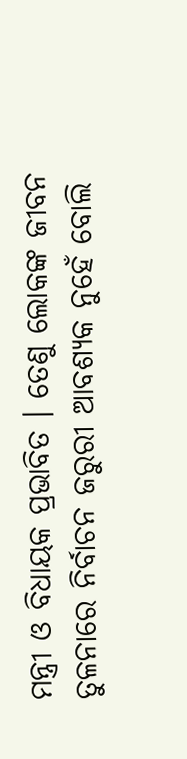ମନ୍ତ୍ରୀ ଓ ବିଧାୟକ ପ୍ରଭାବିତ । ତେଣୁ ଲୋକଙ୍କ ଜୀବନ ତୁଳନାରେ ନିର୍ବାଚନ ଜରୁରୀ ଆବଶ୍ୟକ ନୁହେଁ ବୋଲି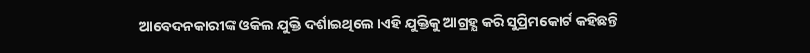ଆବେଦନକାରୀଙ୍କ ଓକିଲ ଯୁକ୍ତି ଦର୍ଶାଇଥିଲେ ।ଏହି ଯୁକ୍ତିକୁ ଆଗ୍ରହ୍ଯ କରି ସୁପ୍ରିମକୋର୍ଟ କହିଛନ୍ତି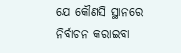ଯେ କୌଣସି ସ୍ଥାନରେ ନିର୍ବାଚନ କରାଇବା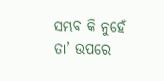ସମ୍ଭବ କି ନୁହେଁ ତା’ ଉପରେ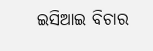ଇସିଆଇ ବିଚାର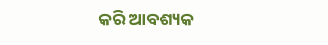କରି ଆବଶ୍ୟକ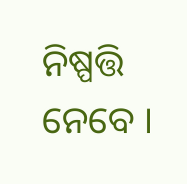ନିଷ୍ପତ୍ତି ନେବେ ।